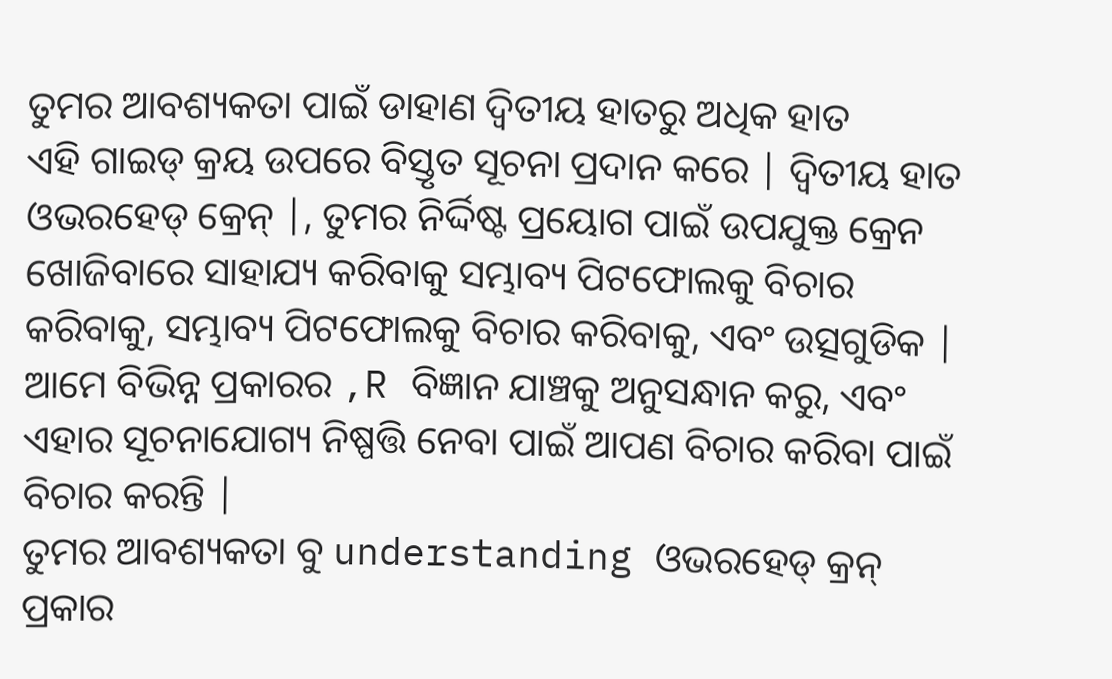ତୁମର ଆବଶ୍ୟକତା ପାଇଁ ଡାହାଣ ଦ୍ୱିତୀୟ ହାତରୁ ଅଧିକ ହାତ
ଏହି ଗାଇଡ୍ କ୍ରୟ ଉପରେ ବିସ୍ତୃତ ସୂଚନା ପ୍ରଦାନ କରେ | ଦ୍ୱିତୀୟ ହାତ ଓଭରହେଡ୍ କ୍ରେନ୍ |, ତୁମର ନିର୍ଦ୍ଦିଷ୍ଟ ପ୍ରୟୋଗ ପାଇଁ ଉପଯୁକ୍ତ କ୍ରେନ ଖୋଜିବାରେ ସାହାଯ୍ୟ କରିବାକୁ ସମ୍ଭାବ୍ୟ ପିଟଫୋଲକୁ ବିଚାର କରିବାକୁ, ସମ୍ଭାବ୍ୟ ପିଟଫୋଲକୁ ବିଚାର କରିବାକୁ, ଏବଂ ଉତ୍ସଗୁଡିକ | ଆମେ ବିଭିନ୍ନ ପ୍ରକାରର ,R ବିଜ୍ଞାନ ଯାଞ୍ଚକୁ ଅନୁସନ୍ଧାନ କରୁ, ଏବଂ ଏହାର ସୂଚନାଯୋଗ୍ୟ ନିଷ୍ପତ୍ତି ନେବା ପାଇଁ ଆପଣ ବିଚାର କରିବା ପାଇଁ ବିଚାର କରନ୍ତି |
ତୁମର ଆବଶ୍ୟକତା ବୁ understanding ଓଭରହେଡ୍ କ୍ରନ୍ ପ୍ରକାର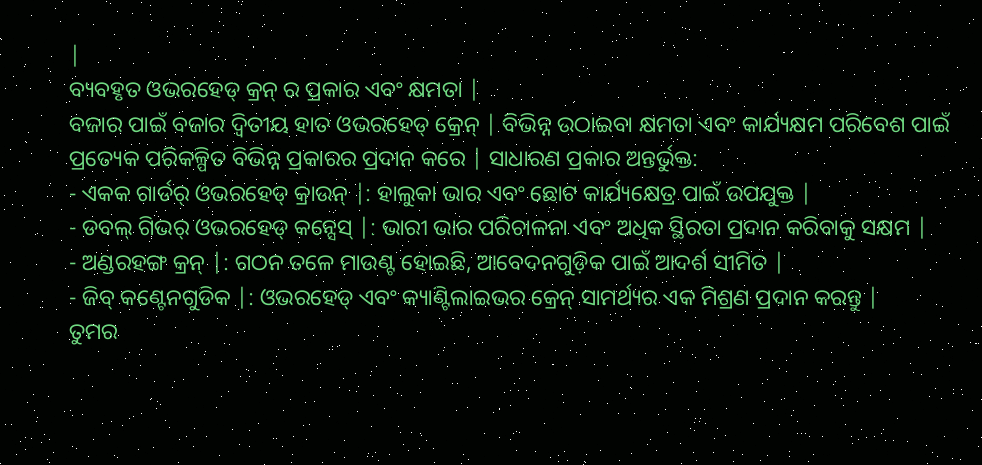|
ବ୍ୟବହୃତ ଓଭରହେଡ୍ କ୍ରନ୍ ର ପ୍ରକାର ଏବଂ କ୍ଷମତା |
ବଜାର ପାଇଁ ବଜାର ଦ୍ୱିତୀୟ ହାତ ଓଭରହେଡ୍ କ୍ରେନ୍ | ବିଭିନ୍ନ ଉଠାଇବା କ୍ଷମତା ଏବଂ କାର୍ଯ୍ୟକ୍ଷମ ପରିବେଶ ପାଇଁ ପ୍ରତ୍ୟେକ ପରିକଳ୍ପିତ ବିଭିନ୍ନ ପ୍ରକାରର ପ୍ରଦାନ କରେ | ସାଧାରଣ ପ୍ରକାର ଅନ୍ତର୍ଭୁକ୍ତ:
- ଏକକ ଗାର୍ଡର୍ ଓଭରହେଡ୍ କ୍ରାଉନ୍ |: ହାଲୁକା ଭାର ଏବଂ ଛୋଟ କାର୍ଯ୍ୟକ୍ଷେତ୍ର ପାଇଁ ଉପଯୁକ୍ତ |
- ଡବଲ୍ ଗିଭର୍ ଓଭରହେଡ୍ କନ୍ସେସ୍ |: ଭାରୀ ଭାର ପରିଚାଳନା ଏବଂ ଅଧିକ ସ୍ଥିରତା ପ୍ରଦାନ କରିବାକୁ ସକ୍ଷମ |
- ଅଣ୍ଡରହଙ୍ଗ କ୍ରନ୍ |: ଗଠନ ତଳେ ମାଉଣ୍ଟ ହୋଇଛି, ଆବେଦନଗୁଡ଼ିକ ପାଇଁ ଆଦର୍ଶ ସୀମିତ |
- ଜିବ୍ କଣ୍ଟେନଗୁଡିକ |: ଓଭରହେଡ୍ ଏବଂ କ୍ୟାଣ୍ଟିଲାଇଭର କ୍ରେନ୍ ସାମର୍ଥ୍ୟର ଏକ ମିଶ୍ରଣ ପ୍ରଦାନ କରନ୍ତୁ |
ତୁମର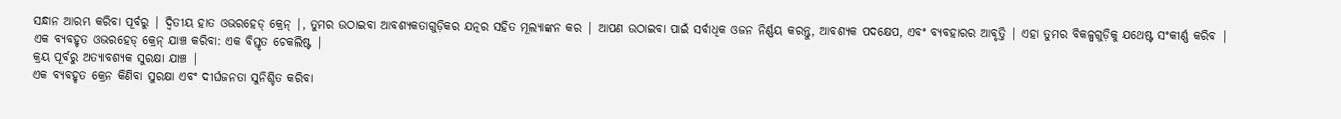ସନ୍ଧାନ ଆରମ୍ଭ କରିବା ପୂର୍ବରୁ | ଦ୍ୱିତୀୟ ହାତ ଓଭରହେଡ୍ କ୍ରେନ୍ |, ତୁମର ଉଠାଇବା ଆବଶ୍ୟକତାଗୁଡ଼ିକର ଯତ୍ନର ସହିତ ମୂଲ୍ୟାଙ୍କନ କର | ଆପଣ ଉଠାଇବା ପାଇଁ ସର୍ବାଧିକ ଓଜନ ନିର୍ଣ୍ଣୟ କରନ୍ତୁ, ଆବଶ୍ୟକ ପଦକ୍ଷେପ, ଏବଂ ବ୍ୟବହାରର ଆବୃତ୍ତି | ଏହା ତୁମର ବିକଳ୍ପଗୁଡ଼ିକୁ ଯଥେଷ୍ଟ ସଂକୀର୍ଣ୍ଣ କରିବ |
ଏକ ବ୍ୟବହୃତ ଓଭରହେଡ୍ କ୍ରେନ୍ ଯାଞ୍ଚ କରିବା: ଏକ ବିସ୍ତୃତ ଚେକଲିଷ୍ଟ |
କ୍ରୟ ପୂର୍ବରୁ ଅତ୍ୟାବଶ୍ୟକ ସୁରକ୍ଷା ଯାଞ୍ଚ |
ଏକ ବ୍ୟବହୃତ କ୍ରେନ କିଣିବା ସୁରକ୍ଷା ଏବଂ ଦୀର୍ଘଜନତା ସୁନିଶ୍ଚିତ କରିବା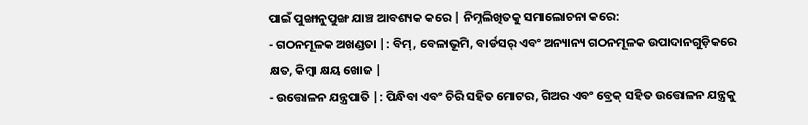ପାଇଁ ପୁଙ୍ଖାନୁପୁଙ୍ଖ ଯାଞ୍ଚ ଆବଶ୍ୟକ କରେ | ନିମ୍ନଲିଖିତକୁ ସମାଲୋଚନା କରେ:
- ଗଠନମୂଳକ ଅଖଣ୍ଡତା |: ବିମ୍, ବେଳାଭୂମି, ବାର୍ଡସର୍ ଏବଂ ଅନ୍ୟାନ୍ୟ ଗଠନମୂଳକ ଉପାଦାନଗୁଡ଼ିକରେ କ୍ଷତ, କିମ୍ବା କ୍ଷୟ ଖୋଜ |
- ଉତ୍ତୋଳନ ଯନ୍ତ୍ରପାତି |: ପିନ୍ଧିବା ଏବଂ ଚିରି ସହିତ ମୋଟର, ଗିଅର ଏବଂ ବ୍ରେକ୍ ସହିତ ଉତ୍ତୋଳନ ଯନ୍ତ୍ରକୁ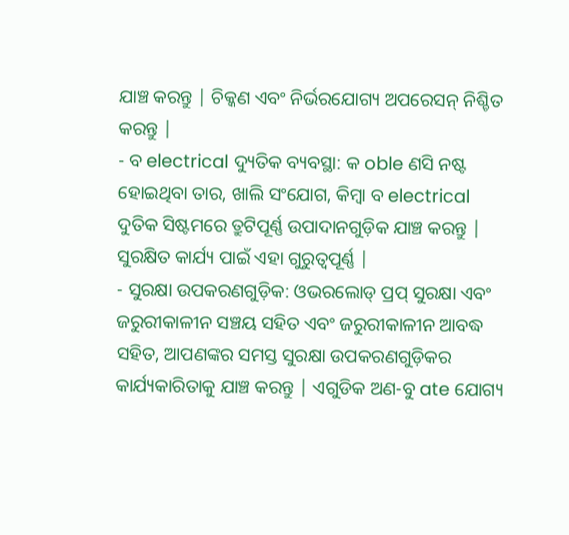ଯାଞ୍ଚ କରନ୍ତୁ | ଚିକ୍କଣ ଏବଂ ନିର୍ଭରଯୋଗ୍ୟ ଅପରେସନ୍ ନିଶ୍ଚିତ କରନ୍ତୁ |
- ବ electrical ଦ୍ୟୁତିକ ବ୍ୟବସ୍ଥା: କ oble ଣସି ନଷ୍ଟ ହୋଇଥିବା ତାର, ଖାଲି ସଂଯୋଗ, କିମ୍ବା ବ electrical ଦୁତିକ ସିଷ୍ଟମରେ ତ୍ରୁଟିପୂର୍ଣ୍ଣ ଉପାଦାନଗୁଡ଼ିକ ଯାଞ୍ଚ କରନ୍ତୁ | ସୁରକ୍ଷିତ କାର୍ଯ୍ୟ ପାଇଁ ଏହା ଗୁରୁତ୍ୱପୂର୍ଣ୍ଣ |
- ସୁରକ୍ଷା ଉପକରଣଗୁଡ଼ିକ: ଓଭରଲୋଡ୍ ପ୍ରପ୍ ସୁରକ୍ଷା ଏବଂ ଜରୁରୀକାଳୀନ ସଞ୍ଚୟ ସହିତ ଏବଂ ଜରୁରୀକାଳୀନ ଆବଦ୍ଧ ସହିତ, ଆପଣଙ୍କର ସମସ୍ତ ସୁରକ୍ଷା ଉପକରଣଗୁଡ଼ିକର କାର୍ଯ୍ୟକାରିତାକୁ ଯାଞ୍ଚ କରନ୍ତୁ | ଏଗୁଡିକ ଅଣ-ବୁ ate ଯୋଗ୍ୟ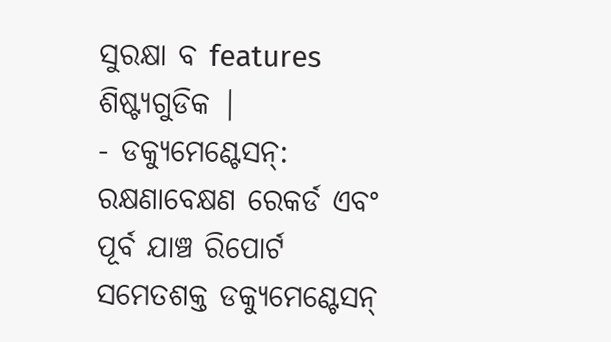ସୁରକ୍ଷା ବ features ଶିଷ୍ଟ୍ୟଗୁଡିକ |
- ଡକ୍ୟୁମେଣ୍ଟେସନ୍: ରକ୍ଷଣାବେକ୍ଷଣ ରେକର୍ଡ ଏବଂ ପୂର୍ବ ଯାଞ୍ଚ ରିପୋର୍ଟ ସମେତଶକ୍ତ ଡକ୍ୟୁମେଣ୍ଟେସନ୍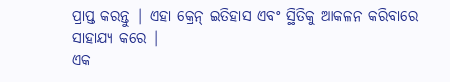ପ୍ରାପ୍ତ କରନ୍ତୁ | ଏହା କ୍ରେନ୍ ଇତିହାସ ଏବଂ ସ୍ଥିତିକୁ ଆକଳନ କରିବାରେ ସାହାଯ୍ୟ କରେ |
ଏକ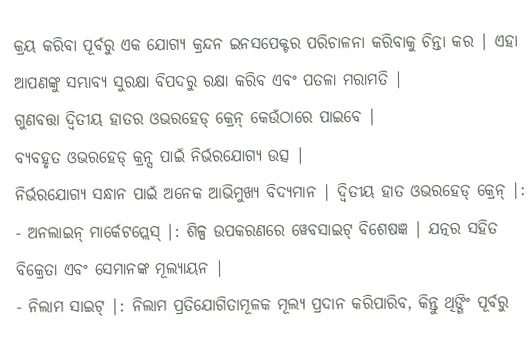କ୍ରୟ କରିବା ପୂର୍ବରୁ ଏକ ଯୋଗ୍ୟ କ୍ରନ୍ଦନ ଇନସପେକ୍ଟର ପରିଚାଳନା କରିବାକୁ ଚିନ୍ତା କର | ଏହା ଆପଣଙ୍କୁ ସମ୍ଭାବ୍ୟ ସୁରକ୍ଷା ବିପଦରୁ ରକ୍ଷା କରିବ ଏବଂ ପତଳା ମରାମତି |
ଗୁଣବତ୍ତା ଦ୍ୱିତୀୟ ହାତର ଓଭରହେଡ୍ କ୍ରେନ୍ କେଉଁଠାରେ ପାଇବେ |
ବ୍ୟବହୃତ ଓଭରହେଡ୍ କ୍ରନ୍ସ ପାଇଁ ନିର୍ଭରଯୋଗ୍ୟ ଉତ୍ସ |
ନିର୍ଭରଯୋଗ୍ୟ ସନ୍ଧାନ ପାଇଁ ଅନେକ ଆଭିମୁଖ୍ୟ ବିଦ୍ୟମାନ | ଦ୍ୱିତୀୟ ହାତ ଓଭରହେଡ୍ କ୍ରେନ୍ |:
- ଅନଲାଇନ୍ ମାର୍କେଟପ୍ଲେସ୍ |: ଶିଳ୍ପ ଉପକରଣରେ ୱେବସାଇଟ୍ ବିଶେଷଜ୍ଞ | ଯତ୍ନର ସହିତ ବିକ୍ରେତା ଏବଂ ସେମାନଙ୍କ ମୂଲ୍ୟାୟନ |
- ନିଲାମ ସାଇଟ୍ |: ନିଲାମ ପ୍ରତିଯୋଗିତାମୂଳକ ମୂଲ୍ୟ ପ୍ରଦାନ କରିପାରିବ, କିନ୍ତୁ ଥିଙ୍ଗିଂ ପୂର୍ବରୁ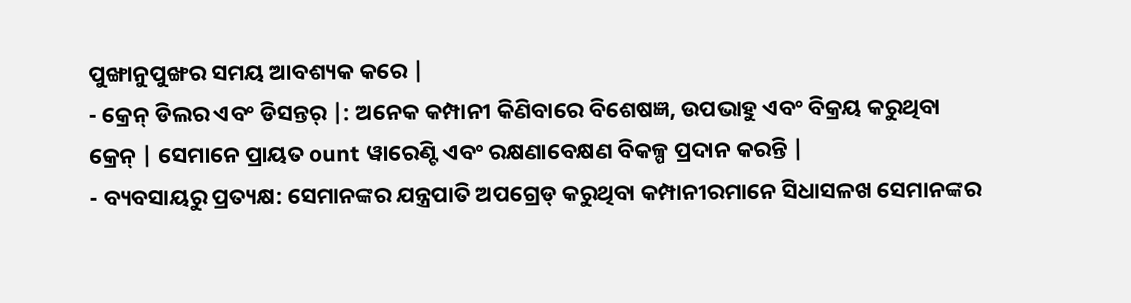ପୁଙ୍ଖାନୁପୁଙ୍ଖର ସମୟ ଆବଶ୍ୟକ କରେ |
- କ୍ରେନ୍ ଡିଲର ଏବଂ ଡିସନ୍ତର୍ |: ଅନେକ କମ୍ପାନୀ କିଣିବାରେ ବିଶେଷଜ୍ଞ, ଉପଭାହୁ ଏବଂ ବିକ୍ରୟ କରୁଥିବା କ୍ରେନ୍ | ସେମାନେ ପ୍ରାୟତ ount ୱାରେଣ୍ଟି ଏବଂ ରକ୍ଷଣାବେକ୍ଷଣ ବିକଳ୍ପ ପ୍ରଦାନ କରନ୍ତି |
- ବ୍ୟବସାୟରୁ ପ୍ରତ୍ୟକ୍ଷ: ସେମାନଙ୍କର ଯନ୍ତ୍ରପାତି ଅପଗ୍ରେଡ୍ କରୁଥିବା କମ୍ପାନୀରମାନେ ସିଧାସଳଖ ସେମାନଙ୍କର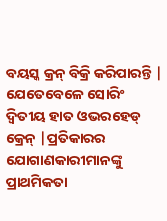ବୟସ୍କ କ୍ରନ୍ ବିକ୍ରି କରିପାରନ୍ତି |
ଯେତେବେଳେ ସୋରିଂ ଦ୍ୱିତୀୟ ହାତ ଓଭରହେଡ୍ କ୍ରେନ୍ |ପ୍ରତିକାରର ଯୋଗାଣକାରୀମାନଙ୍କୁ ପ୍ରାଥମିକତା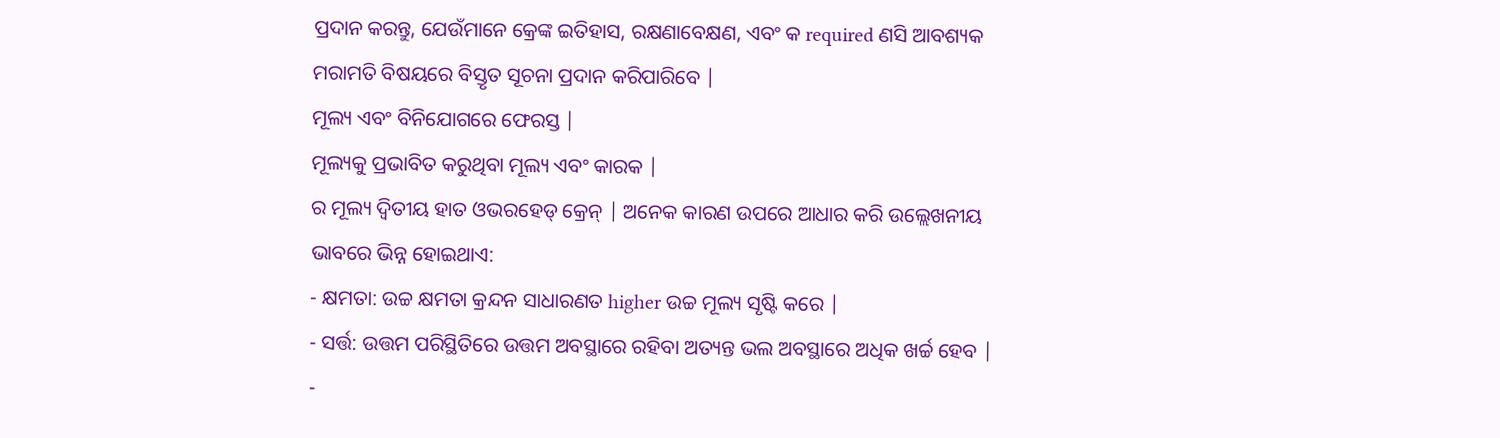ପ୍ରଦାନ କରନ୍ତୁ, ଯେଉଁମାନେ କ୍ରେଙ୍କ ଇତିହାସ, ରକ୍ଷଣାବେକ୍ଷଣ, ଏବଂ କ required ଣସି ଆବଶ୍ୟକ ମରାମତି ବିଷୟରେ ବିସ୍ତୃତ ସୂଚନା ପ୍ରଦାନ କରିପାରିବେ |
ମୂଲ୍ୟ ଏବଂ ବିନିଯୋଗରେ ଫେରସ୍ତ |
ମୂଲ୍ୟକୁ ପ୍ରଭାବିତ କରୁଥିବା ମୂଲ୍ୟ ଏବଂ କାରକ |
ର ମୂଲ୍ୟ ଦ୍ୱିତୀୟ ହାତ ଓଭରହେଡ୍ କ୍ରେନ୍ | ଅନେକ କାରଣ ଉପରେ ଆଧାର କରି ଉଲ୍ଲେଖନୀୟ ଭାବରେ ଭିନ୍ନ ହୋଇଥାଏ:
- କ୍ଷମତା: ଉଚ୍ଚ କ୍ଷମତା କ୍ରନ୍ଦନ ସାଧାରଣତ higher ଉଚ୍ଚ ମୂଲ୍ୟ ସୃଷ୍ଟି କରେ |
- ସର୍ତ୍ତ: ଉତ୍ତମ ପରିସ୍ଥିତିରେ ଉତ୍ତମ ଅବସ୍ଥାରେ ରହିବା ଅତ୍ୟନ୍ତ ଭଲ ଅବସ୍ଥାରେ ଅଧିକ ଖର୍ଚ୍ଚ ହେବ |
-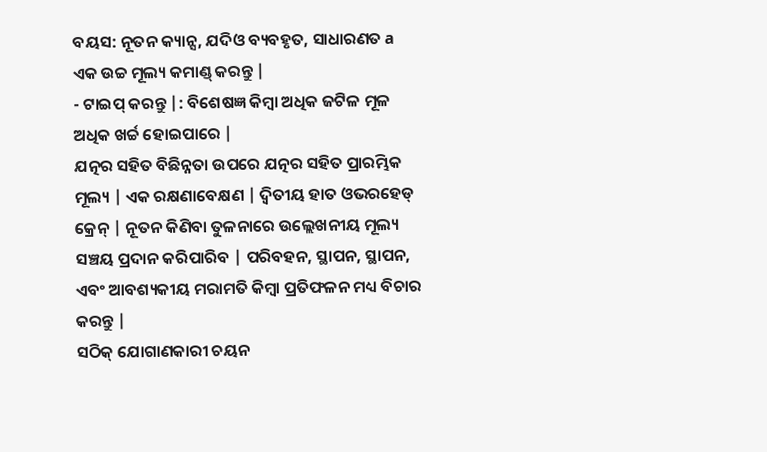ବୟସ: ନୂତନ କ୍ୟାନ୍ସ, ଯଦିଓ ବ୍ୟବହୃତ, ସାଧାରଣତ a ଏକ ଉଚ୍ଚ ମୂଲ୍ୟ କମାଣ୍ଡ୍ କରନ୍ତୁ |
- ଟାଇପ୍ କରନ୍ତୁ |: ବିଶେଷଜ୍ଞ କିମ୍ବା ଅଧିକ ଜଟିଳ ମୂଳ ଅଧିକ ଖର୍ଚ୍ଚ ହୋଇପାରେ |
ଯତ୍ନର ସହିତ ବିଛିନ୍ନତା ଉପରେ ଯତ୍ନର ସହିତ ପ୍ରାରମ୍ଭିକ ମୂଲ୍ୟ | ଏକ ରକ୍ଷଣାବେକ୍ଷଣ | ଦ୍ୱିତୀୟ ହାତ ଓଭରହେଡ୍ କ୍ରେନ୍ | ନୂତନ କିଣିବା ତୁଳନାରେ ଉଲ୍ଲେଖନୀୟ ମୂଲ୍ୟ ସଞ୍ଚୟ ପ୍ରଦାନ କରିପାରିବ | ପରିବହନ, ସ୍ଥାପନ, ସ୍ଥାପନ, ଏବଂ ଆବଶ୍ୟକୀୟ ମରାମତି କିମ୍ବା ପ୍ରତିଫଳନ ମଧ୍ୟ ବିଚାର କରନ୍ତୁ |
ସଠିକ୍ ଯୋଗାଣକାରୀ ଚୟନ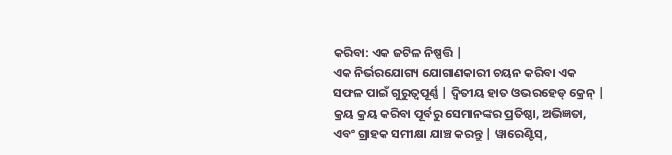କରିବା: ଏକ ଜଟିଳ ନିଷ୍ପତ୍ତି |
ଏକ ନିର୍ଭରଯୋଗ୍ୟ ଯୋଗାଣକାରୀ ଚୟନ କରିବା ଏକ ସଫଳ ପାଇଁ ଗୁରୁତ୍ୱପୂର୍ଣ୍ଣ | ଦ୍ୱିତୀୟ ହାତ ଓଭରହେଡ୍ କ୍ରେନ୍ | କ୍ରୟ କ୍ରୟ କରିବା ପୂର୍ବରୁ ସେମାନଙ୍କର ପ୍ରତିଷ୍ଠା, ଅଭିଜ୍ଞତା, ଏବଂ ଗ୍ରାହକ ସମୀକ୍ଷା ଯାଞ୍ଚ କରନ୍ତୁ | ୱାରେଣ୍ଟିସ୍,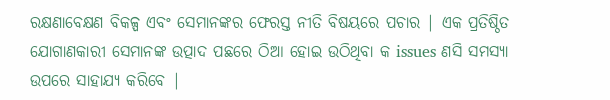ରକ୍ଷଣାବେକ୍ଷଣ ବିକଳ୍ପ ଏବଂ ସେମାନଙ୍କର ଫେରସ୍ତ ନୀତି ବିଷୟରେ ପଚାର | ଏକ ପ୍ରତିଷ୍ଠିତ ଯୋଗାଣକାରୀ ସେମାନଙ୍କ ଉତ୍ପାଦ ପଛରେ ଠିଆ ହୋଇ ଉଠିଥିବା କ issues ଣସି ସମସ୍ୟା ଉପରେ ସାହାଯ୍ୟ କରିବେ |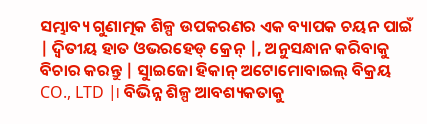ସମ୍ଭାବ୍ୟ ଗୁଣାତ୍ମକ ଶିଳ୍ପ ଉପକରଣର ଏକ ବ୍ୟାପକ ଚୟନ ପାଇଁ | ଦ୍ୱିତୀୟ ହାତ ଓଭରହେଡ୍ କ୍ରେନ୍ |, ଅନୁସନ୍ଧାନ କରିବାକୁ ବିଚାର କରନ୍ତୁ | ସୁାଇଜୋ ହିକାନ୍ ଅଟୋମୋବାଇଲ୍ ବିକ୍ରୟ CO., LTD |। ବିଭିନ୍ନ ଶିଳ୍ପ ଆବଶ୍ୟକତାକୁ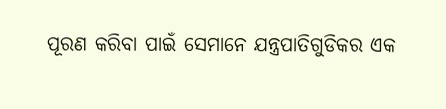ପୂରଣ କରିବା ପାଇଁ ସେମାନେ ଯନ୍ତ୍ରପାତିଗୁଡିକର ଏକ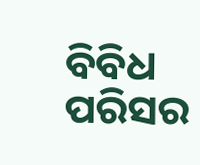ବିବିଧ ପରିସର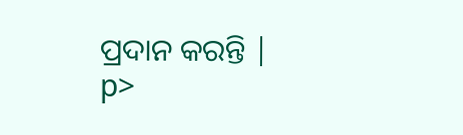ପ୍ରଦାନ କରନ୍ତି |
p>